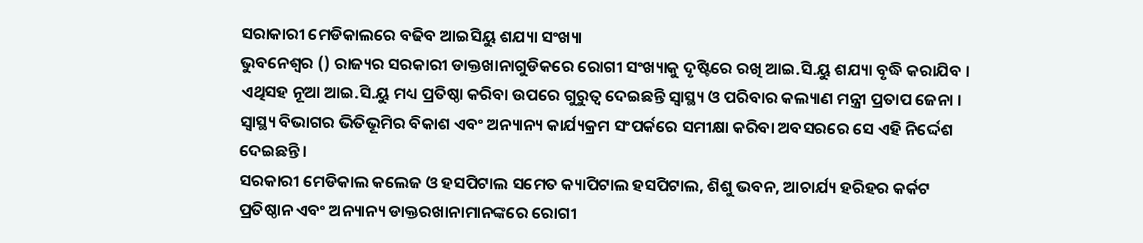ସରାକାରୀ ମେଡିକାଲରେ ବଢିବ ଆଇସିୟୁ ଶଯ୍ୟା ସଂଖ୍ୟା
ଭୁବନେଶ୍ବର () ରାଜ୍ୟର ସରକାରୀ ଡାକ୍ତଖାନାଗୁଡିକରେ ରୋଗୀ ସଂଖ୍ୟାକୁ ଦୃଷ୍ଟିରେ ରଖି ଆଇ.ସି.ୟୁ ଶଯ୍ୟା ବୃଦ୍ଧି କରାଯିବ । ଏଥିସହ ନୂଆ ଆଇ.ସି.ୟୁ ମଧ୍ୟ ପ୍ରତିଷ୍ଠା କରିବା ଉପରେ ଗୁରୁତ୍ବ ଦେଇଛନ୍ତି ସ୍ବାସ୍ଥ୍ୟ ଓ ପରିବାର କଲ୍ୟାଣ ମନ୍ତ୍ରୀ ପ୍ରତାପ ଜେନା । ସ୍ବାସ୍ଥ୍ୟ ବିଭାଗର ଭିତିଭୂମିର ବିକାଶ ଏବଂ ଅନ୍ୟାନ୍ୟ କାର୍ଯ୍ୟକ୍ରମ ସଂପର୍କରେ ସମୀକ୍ଷା କରିବା ଅବସରରେ ସେ ଏହି ନିର୍ଦ୍ଦେଶ ଦେଇଛନ୍ତି ।
ସରକାରୀ ମେଡିକାଲ କଲେଜ ଓ ହସପିଟାଲ ସମେତ କ୍ୟାପିଟାଲ ହସପିଟାଲ, ଶିଶୁ ଭବନ, ଆଚାର୍ଯ୍ୟ ହରିହର କର୍କଟ ପ୍ରତିଷ୍ଠାନ ଏବଂ ଅନ୍ୟାନ୍ୟ ଡାକ୍ତରଖାନାମାନଙ୍କରେ ରୋଗୀ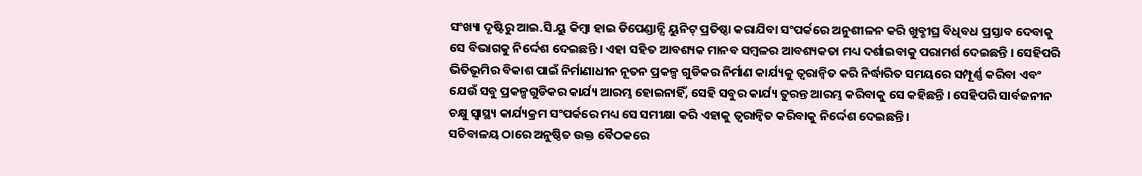ସଂଖ୍ୟା ଦୃଷ୍ଟିରୁ ଆଇ.ସି.ୟୁ କିମ୍ବା ହାଇ ଡିପେଣ୍ଡାନ୍ସି ୟୁନିଟ୍ ପ୍ରତିଷ୍ଠା କରାଯିବା ସଂପର୍କରେ ଅନୁଶୀଳନ କରି ଖୁବ୍ଶୀଘ୍ର ବିଧିବଧ ପ୍ରସ୍ତାବ ଦେବାକୁ ସେ ବିଭାଗକୁ ନିର୍ଦ୍ଦେଶ ଦେଇଛନ୍ତି । ଏହା ସହିତ ଆବଶ୍ୟକ ମାନବ ସମ୍ବଳର ଆବଶ୍ୟକତା ମଧ୍ୟ ଦର୍ଶାଇବାକୁ ପରାମର୍ଶ ଦେଇଛନ୍ତି । ସେହିପରି ଭିତିଭୂମିର ବିକାଶ ପାଇଁ ନିର୍ମାଣାଧୀନ ନୂତନ ପ୍ରକଳ୍ପ ଗୁଡିକର ନିର୍ମାଣ କାର୍ଯ୍ୟକୁ ତ୍ବରାନ୍ବିତ କରି ନିର୍ଦ୍ଧାରିତ ସମୟରେ ସମ୍ପୂର୍ଣ୍ଣ କରିବା ଏବଂ ଯେଉଁ ସବୁ ପ୍ରକଳ୍ପଗୁଡିକର କାର୍ଯ୍ୟ ଆରମ୍ଭ ହୋଇନାହିଁ, ସେହି ସବୁର କାର୍ଯ୍ୟ ତୁରନ୍ତ ଆରମ୍ଭ କରିବାକୁ ସେ କହିଛନ୍ତି । ସେହିପରି ସାର୍ବଜନୀନ ଚକ୍ଷୁ ସ୍ବାସ୍ଥ୍ୟ କାର୍ଯ୍ୟକ୍ରମ ସଂପର୍କରେ ମଧ୍ୟ ସେ ସମୀକ୍ଷା କରି ଏହାକୁ ତ୍ବରାନ୍ବିତ କରିବାକୁ ନିର୍ଦ୍ଦେଶ ଦେଇଛନ୍ତି ।
ସଚିବାଳୟ ଠାରେ ଅନୁଷ୍ଠିତ ଉକ୍ତ ବୈଠକରେ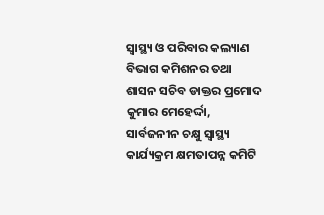ସ୍ବାସ୍ଥ୍ୟ ଓ ପରିବାର କଲ୍ୟାଣ ବିଭାଗ କମିଶନର ତଥା ଶାସନ ସଚିବ ଡାକ୍ତର ପ୍ରମୋଦ କୁମାର ମେହେର୍ଦ୍ଦା, ସାର୍ବଜନୀନ ଚକ୍ଷୁ ସ୍ବାସ୍ଥ୍ୟ କାର୍ଯ୍ୟକ୍ରମ କ୍ଷମତାପନ୍ନ କମିଟି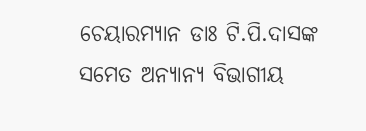ଚେୟାରମ୍ୟାନ ଡାଃ ଟି.ପି.ଦାସଙ୍କ ସମେତ ଅନ୍ୟାନ୍ୟ ବିଭାଗୀୟ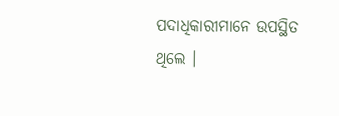ପଦାଧିକାରୀମାନେ ଉପସ୍ଥିତ ଥିଲେ ।